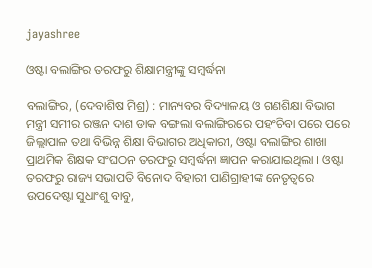jayashree

ଓଷ୍ଟା ବଲାଙ୍ଗିର ତରଫରୁ ଶିକ୍ଷାମନ୍ତ୍ରୀଙ୍କୁ ସମ୍ବର୍ଦ୍ଧନା

ବଲାଙ୍ଗିର, (ଦେବାଶିଷ ମିଶ୍ର) : ମାନ୍ୟବର ବିଦ୍ୟାଳୟ ଓ ଗଣଶିକ୍ଷା ବିଭାଗ ମନ୍ତ୍ରୀ ସମୀର ରଞ୍ଜନ ଦାଶ ଡାକ ବଙ୍ଗଲା ବଲାଙ୍ଗିରରେ ପହଂଚିବା ପରେ ପରେ ଜିଲ୍ଲାପାଳ ତଥା ବିଭିନ୍ନ ଶିକ୍ଷା ବିଭାଗର ଅଧିକାରୀ, ଓଷ୍ଟା ବଲାଙ୍ଗିର ଶାଖା ପ୍ରାଥମିକ ଶିକ୍ଷକ ସଂଘଠନ ତରଫରୁ ସମ୍ବର୍ଦ୍ଧନା ଜ୍ଞାପନ କରାଯାଇଥିଲା । ଓଷ୍ଟା ତରଫରୁ ରାଜ୍ୟ ସଭାପତି ବିନୋଦ ବିହାରୀ ପାଣିଗ୍ରାହୀଙ୍କ ନେତୃତ୍ୱରେ ଉପଦେଷ୍ଟା ସୁଧାଂଶୁ ବାବୁ,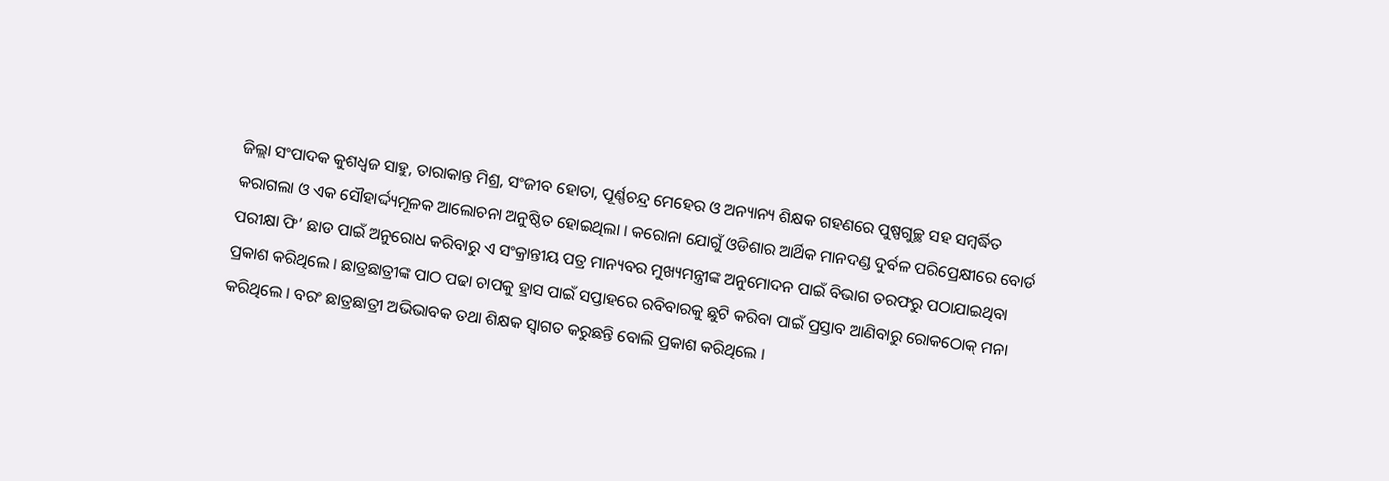ଜିଲ୍ଲା ସଂପାଦକ କୁଶଧ୍ୱଜ ସାହୁ, ତାରାକାନ୍ତ ମିଶ୍ର, ସଂଜୀବ ହୋତା, ପୂର୍ଣ୍ଣଚନ୍ଦ୍ର ମେହେର ଓ ଅନ୍ୟାନ୍ୟ ଶିକ୍ଷକ ଗହଣରେ ପୁଷ୍ପଗୁଚ୍ଛ ସହ ସମ୍ବର୍ଦ୍ଧିତ କରାଗଲା ଓ ଏକ ସୌହାର୍ଦ୍ଦ୍ୟମୂଳକ ଆଲୋଚନା ଅନୁଷ୍ଠିତ ହୋଇଥିଲା । କରୋନା ଯୋଗୁଁ ଓଡିଶାର ଆର୍ଥିକ ମାନଦଣ୍ଡ ଦୁର୍ବଳ ପରିପ୍ରେକ୍ଷୀରେ ବୋର୍ଡ ପରୀକ୍ଷା ଫି’ ଛାଡ ପାଇଁ ଅନୁରୋଧ କରିବାରୁ ଏ ସଂକ୍ରାନ୍ତୀୟ ପତ୍ର ମାନ୍ୟବର ମୁଖ୍ୟମନ୍ତ୍ରୀଙ୍କ ଅନୁମୋଦନ ପାଇଁ ବିଭାଗ ତରଫରୁ ପଠାଯାଇଥିବା ପ୍ରକାଶ କରିଥିଲେ । ଛାତ୍ରଛାତ୍ରୀଙ୍କ ପାଠ ପଢା ଚାପକୁ ହ୍ରାସ ପାଇଁ ସପ୍ତାହରେ ରବିବାରକୁ ଛୁଟି କରିବା ପାଇଁ ପ୍ରସ୍ତାବ ଆଣିବାରୁ ରୋକଠୋକ୍‌ ମନା କରିଥିଲେ । ବରଂ ଛାତ୍ରଛାତ୍ରୀ ଅଭିଭାବକ ତଥା ଶିକ୍ଷକ ସ୍ୱାଗତ କରୁଛନ୍ତି ବୋଲି ପ୍ରକାଶ କରିଥିଲେ ।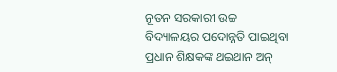ନୂତନ ସରକାରୀ ଉଚ୍ଚ ବିଦ୍ୟାଳୟର ପଦୋନ୍ନତି ପାଇଥିବା ପ୍ରଧାନ ଶିକ୍ଷକଙ୍କ ଥଇଥାନ ଅନ୍‌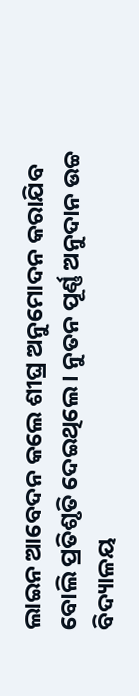ଲାଇନ ଆବେଦନ କଲେ ଶୀଘ୍ର ଅନୁମୋଦନ କରାଯିବ ବୋଲି ପ୍ରତିଶୃତି ଦେଇଥିଲେ । ନୁତନ ପୂର୍ଣ୍ଣ ଅନୁଦାନ ଉଚ୍ଚ ବିଦ୍ୟାଳୟ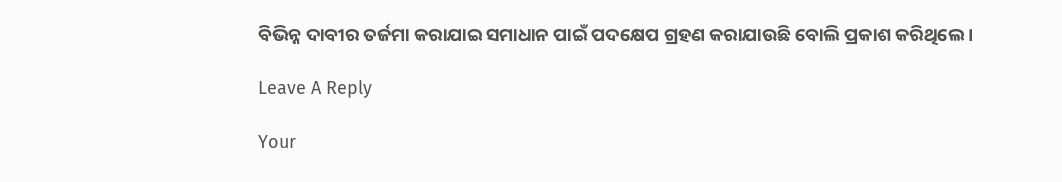ବିଭିନ୍ନ ଦାବୀର ତର୍ଜମା କରାଯାଇ ସମାଧାନ ପାଇଁ ପଦକ୍ଷେପ ଗ୍ରହଣ କରାଯାଉଛି ବୋଲି ପ୍ରକାଶ କରିଥିଲେ ।

Leave A Reply

Your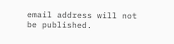email address will not be published.